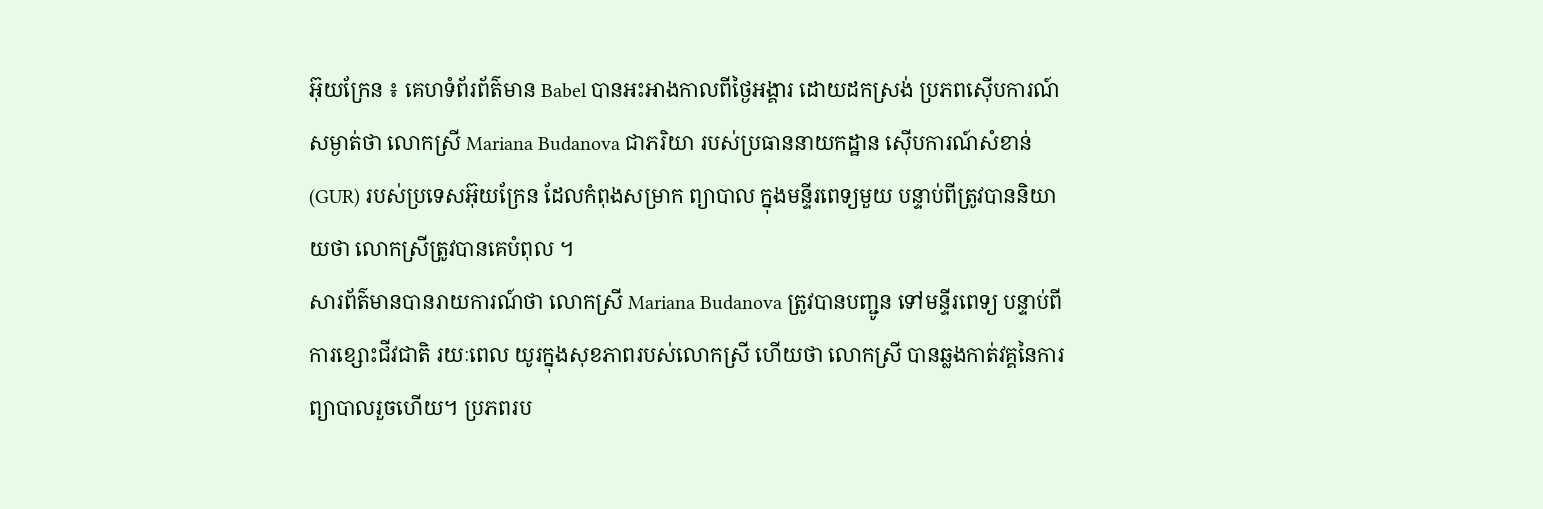អ៊ុយក្រែន ៖ គេហទំព័រព័ត៌មាន Babel បានអះអាងកាលពីថ្ងៃអង្គារ ដោយដកស្រង់ ប្រភពស៊ើបការណ៍សម្ងាត់ថា លោកស្រី Mariana Budanova ជាភរិយា របស់ប្រធាននាយកដ្ឋាន ស៊ើបការណ៍សំខាន់ (GUR) របស់ប្រទេសអ៊ុយក្រែន ដែលកំពុងសម្រាក ព្យាបាល ក្នុងមន្ទីរពេទ្យមួយ បន្ទាប់ពីត្រូវបាននិយាយថា លោកស្រីត្រូវបានគេបំពុល ។
សារព័ត៌មានបានរាយការណ៍ថា លោកស្រី Mariana Budanova ត្រូវបានបញ្ជូន ទៅមន្ទីរពេទ្យ បន្ទាប់ពី ការខ្សោះជីវជាតិ រយៈពេល យូរក្នុងសុខភាពរបស់លោកស្រី ហើយថា លោកស្រី បានឆ្លងកាត់វគ្គនៃការព្យាបាលរួចហើយ។ ប្រភពរប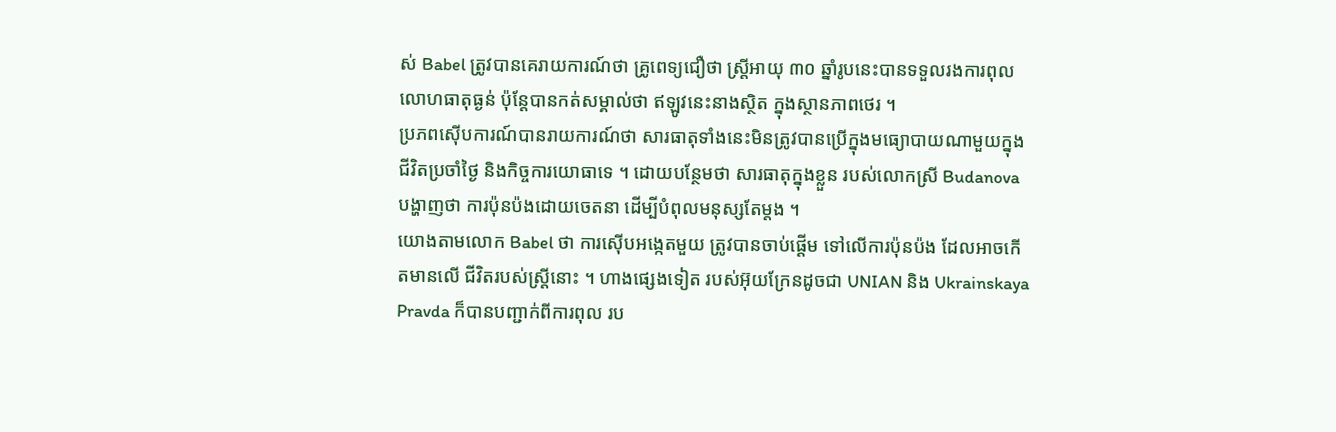ស់ Babel ត្រូវបានគេរាយការណ៍ថា គ្រូពេទ្យជឿថា ស្ត្រីអាយុ ៣០ ឆ្នាំរូបនេះបានទទួលរងការពុលលោហធាតុធ្ងន់ ប៉ុន្តែបានកត់សម្គាល់ថា ឥឡូវនេះនាងស្ថិត ក្នុងស្ថានភាពថេរ ។
ប្រភពស៊ើបការណ៍បានរាយការណ៍ថា សារធាតុទាំងនេះមិនត្រូវបានប្រើក្នុងមធ្យោបាយណាមួយក្នុងជីវិតប្រចាំថ្ងៃ និងកិច្ចការយោធាទេ ។ ដោយបន្ថែមថា សារធាតុក្នុងខ្លួន របស់លោកស្រី Budanova បង្ហាញថា ការប៉ុនប៉ងដោយចេតនា ដើម្បីបំពុលមនុស្សតែម្តង ។
យោងតាមលោក Babel ថា ការស៊ើបអង្កេតមួយ ត្រូវបានចាប់ផ្តើម ទៅលើការប៉ុនប៉ង ដែលអាចកើតមានលើ ជីវិតរបស់ស្ត្រីនោះ ។ ហាងផ្សេងទៀត របស់អ៊ុយក្រែនដូចជា UNIAN និង Ukrainskaya Pravda ក៏បានបញ្ជាក់ពីការពុល រប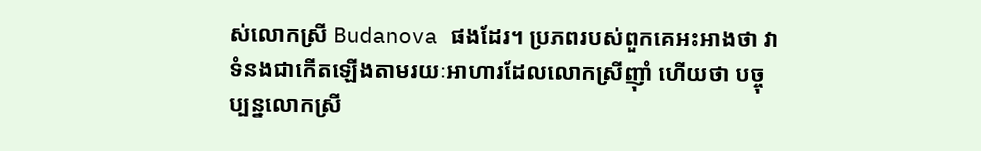ស់លោកស្រី Budanova ផងដែរ។ ប្រភពរបស់ពួកគេអះអាងថា វាទំនងជាកើតឡើងតាមរយៈអាហារដែលលោកស្រីញ៉ាំ ហើយថា បច្ចុប្បន្នលោកស្រី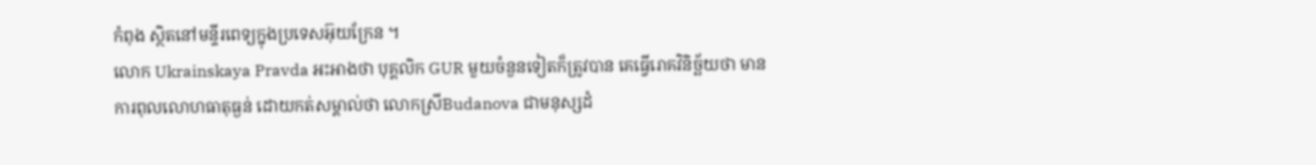កំពុង ស្ថិតនៅមន្ទីរពេទ្យក្នុងប្រទេសអ៊ុយក្រែន ។
លោក Ukrainskaya Pravda អះអាងថា បុគ្គលិក GUR មួយចំនួនទៀតក៏ត្រូវបាន គេធ្វើរោគវិនិច្ឆ័យថា មានការពុលលោហធាតុធ្ងន់ ដោយកត់សម្គាល់ថា លោកស្រីBudanova ជាមនុស្សដំ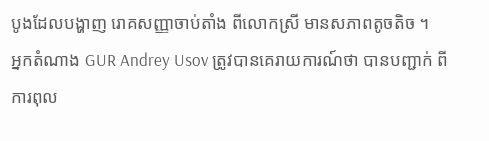បូងដែលបង្ហាញ រោគសញ្ញាចាប់តាំង ពីលោកស្រី មានសភាពតូចតិច ។
អ្នកតំណាង GUR Andrey Usov ត្រូវបានគេរាយការណ៍ថា បានបញ្ជាក់ ពីការពុល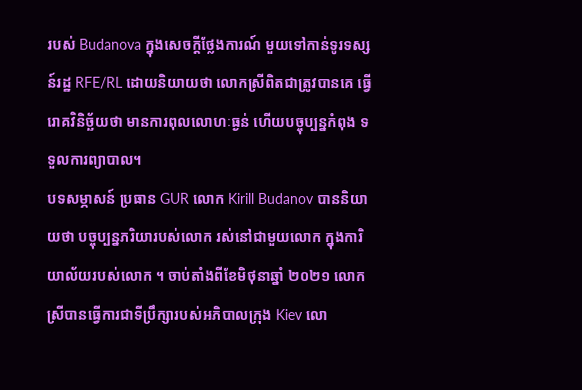របស់ Budanova ក្នុងសេចក្តីថ្លែងការណ៍ មួយទៅកាន់ទូរទស្សន៍រដ្ឋ RFE/RL ដោយនិយាយថា លោកស្រីពិតជាត្រូវបានគេ ធ្វើរោគវិនិច្ឆ័យថា មានការពុលលោហៈធ្ងន់ ហើយបច្ចុប្បន្នកំពុង ទទួលការព្យាបាល។
បទសម្ភាសន៍ ប្រធាន GUR លោក Kirill Budanov បាននិយាយថា បច្ចុប្បន្នភរិយារបស់លោក រស់នៅជាមួយលោក ក្នុងការិយាល័យរបស់លោក ។ ចាប់តាំងពីខែមិថុនាឆ្នាំ ២០២១ លោកស្រីបានធ្វើការជាទីប្រឹក្សារបស់អភិបាលក្រុង Kiev លោ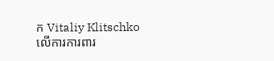ក Vitaliy Klitschko លើការការពារ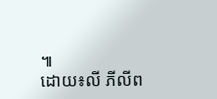៕
ដោយ៖លី ភីលីព